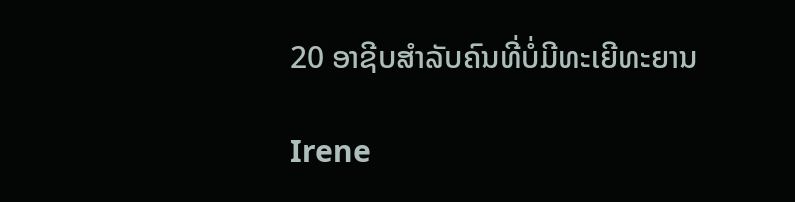20 ອາຊີບສຳລັບຄົນທີ່ບໍ່ມີທະເຍີທະຍານ

Irene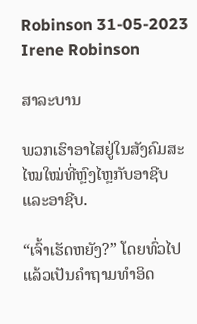Robinson 31-05-2023
Irene Robinson

ສາລະບານ

ພວກເຮົາອາໄສຢູ່ໃນສັງຄົມສະໄໝໃໝ່ທີ່ຫຼົງໄຫຼກັບອາຊີບ ແລະອາຊີບ.

“ເຈົ້າເຮັດຫຍັງ?” ໂດຍທົ່ວໄປແລ້ວເປັນຄຳຖາມທຳອິດ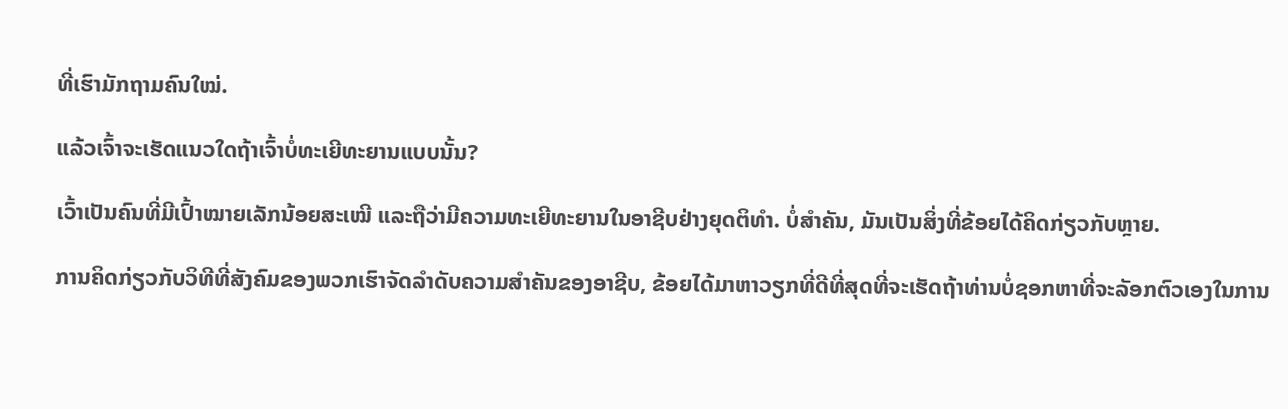ທີ່ເຮົາມັກຖາມຄົນໃໝ່.

ແລ້ວເຈົ້າຈະເຮັດແນວໃດຖ້າເຈົ້າບໍ່ທະເຍີທະຍານແບບນັ້ນ?

ເວົ້າເປັນຄົນທີ່ມີເປົ້າໝາຍເລັກນ້ອຍສະເໝີ ແລະຖືວ່າມີຄວາມທະເຍີທະຍານໃນອາຊີບຢ່າງຍຸດຕິທຳ. ບໍ່ສໍາຄັນ, ມັນເປັນສິ່ງທີ່ຂ້ອຍໄດ້ຄິດກ່ຽວກັບຫຼາຍ.

ການຄິດກ່ຽວກັບວິທີທີ່ສັງຄົມຂອງພວກເຮົາຈັດລໍາດັບຄວາມສໍາຄັນຂອງອາຊີບ, ຂ້ອຍໄດ້ມາຫາວຽກທີ່ດີທີ່ສຸດທີ່ຈະເຮັດຖ້າທ່ານບໍ່ຊອກຫາທີ່ຈະລັອກຕົວເອງໃນການ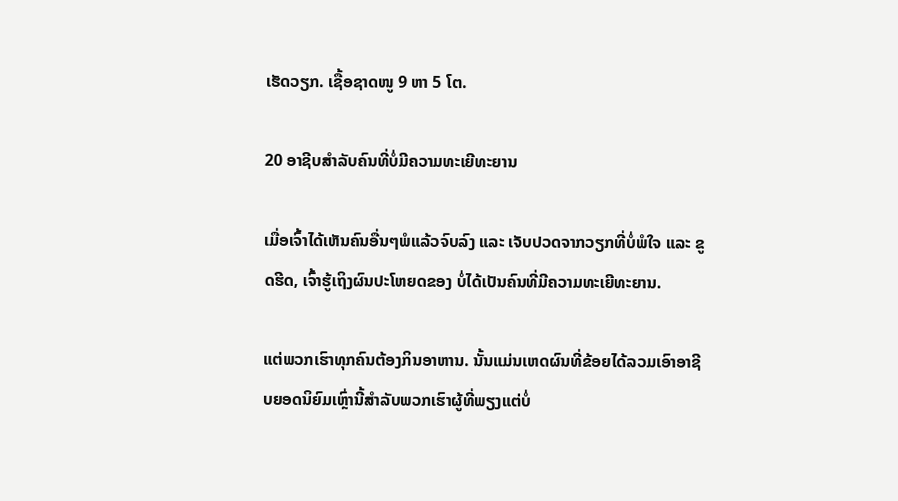ເຮັດວຽກ. ເຊື້ອຊາດໜູ 9 ຫາ 5 ໂຕ.

20 ອາຊີບສຳລັບຄົນທີ່ບໍ່ມີຄວາມທະເຍີທະຍານ

ເມື່ອເຈົ້າໄດ້ເຫັນຄົນອື່ນໆພໍແລ້ວຈົບລົງ ແລະ ເຈັບປວດຈາກວຽກທີ່ບໍ່ພໍໃຈ ແລະ ຂູດຮີດ, ເຈົ້າຮູ້ເຖິງຜົນປະໂຫຍດຂອງ ບໍ່ໄດ້ເປັນຄົນທີ່ມີຄວາມທະເຍີທະຍານ.

ແຕ່ພວກເຮົາທຸກຄົນຕ້ອງກິນອາຫານ. ນັ້ນແມ່ນເຫດຜົນທີ່ຂ້ອຍໄດ້ລວມເອົາອາຊີບຍອດນິຍົມເຫຼົ່ານີ້ສໍາລັບພວກເຮົາຜູ້ທີ່ພຽງແຕ່ບໍ່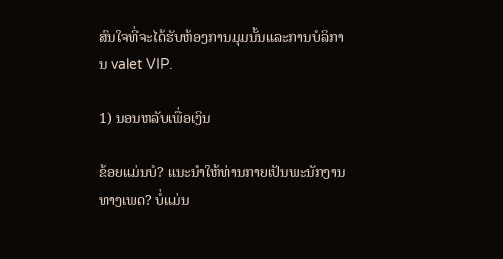ສົນໃຈທີ່ຈະໄດ້ຮັບຫ້ອງການມຸມນັ້ນແລະການບໍລິການ valet VIP.

1) ນອນຫລັບເພື່ອເງິນ

ຂ້ອຍແມ່ນບໍ? ແນະນໍາໃຫ້ທ່ານກາຍເປັນພະນັກງານທາງເພດ? ບໍ່ແມ່ນ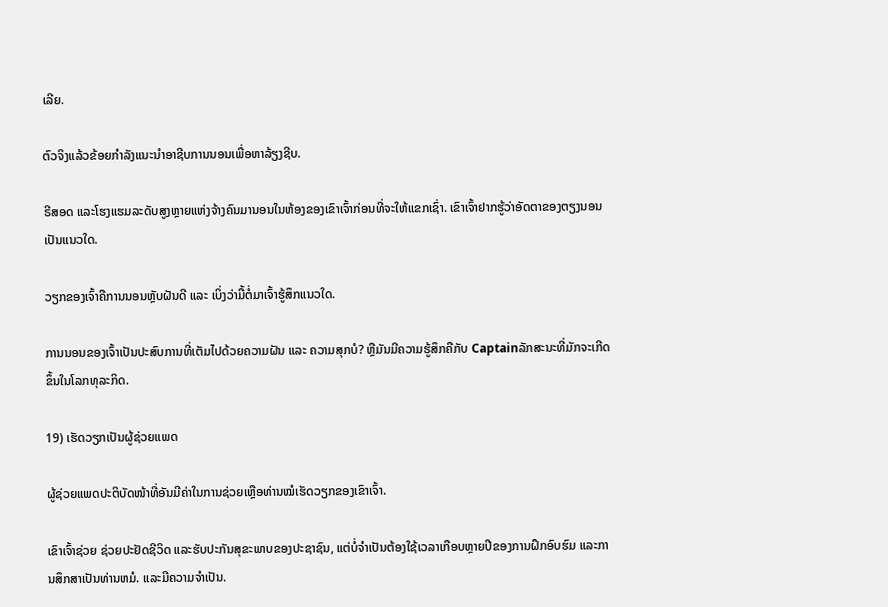ເລີຍ.

ຕົວຈິງແລ້ວຂ້ອຍກຳລັງແນະນຳອາຊີບການນອນເພື່ອຫາລ້ຽງຊີບ.

ຣີສອດ ແລະໂຮງແຮມລະດັບສູງຫຼາຍແຫ່ງຈ້າງຄົນມານອນໃນຫ້ອງຂອງເຂົາເຈົ້າກ່ອນທີ່ຈະໃຫ້ແຂກເຊົ່າ. ເຂົາເຈົ້າຢາກຮູ້ວ່າອັດຕາຂອງຕຽງນອນເປັນແນວໃດ.

ວຽກຂອງເຈົ້າຄືການນອນຫຼັບຝັນດີ ແລະ ເບິ່ງວ່າມື້ຕໍ່ມາເຈົ້າຮູ້ສຶກແນວໃດ.

ການນອນຂອງເຈົ້າເປັນປະສົບການທີ່ເຕັມໄປດ້ວຍຄວາມຝັນ ແລະ ຄວາມສຸກບໍ? ຫຼືມັນມີຄວາມຮູ້ສຶກຄືກັບ Captainລັກສະນະທີ່ມັກຈະເກີດຂຶ້ນໃນໂລກທຸລະກິດ.

19) ເຮັດວຽກເປັນຜູ້ຊ່ວຍແພດ

ຜູ້ຊ່ວຍແພດປະຕິບັດໜ້າທີ່ອັນມີຄ່າໃນການຊ່ວຍເຫຼືອທ່ານໝໍເຮັດວຽກຂອງເຂົາເຈົ້າ.

ເຂົາເຈົ້າຊ່ວຍ ຊ່ວຍປະຢັດຊີວິດ ແລະຮັບປະກັນສຸຂະພາບຂອງປະຊາຊົນ, ແຕ່ບໍ່ຈໍາເປັນຕ້ອງໃຊ້ເວລາເກືອບຫຼາຍປີຂອງການຝຶກອົບຮົມ ແລະການສຶກສາເປັນທ່ານຫມໍ. ແລະມີຄວາມຈໍາເປັນ.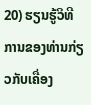20) ຮຽນຮູ້ວິທີການຂອງທ່ານກ່ຽວກັບເຄື່ອງ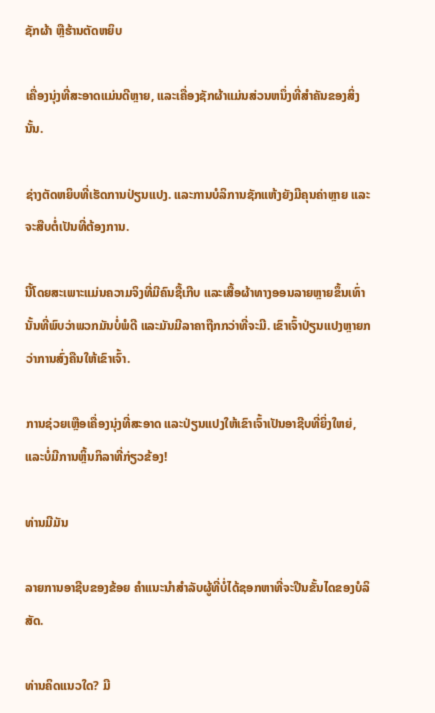ຊັກຜ້າ ຫຼືຮ້ານຕັດຫຍິບ

ເຄື່ອງນຸ່ງທີ່ສະອາດແມ່ນດີຫຼາຍ, ແລະເຄື່ອງຊັກຜ້າແມ່ນສ່ວນຫນຶ່ງທີ່ສໍາຄັນຂອງສິ່ງນັ້ນ.

ຊ່າງຕັດຫຍິບທີ່ເຮັດການປ່ຽນແປງ. ແລະການບໍລິການຊັກແຫ້ງຍັງມີຄຸນຄ່າຫຼາຍ ແລະຈະສືບຕໍ່ເປັນທີ່ຕ້ອງການ.

ນີ້ໂດຍສະເພາະແມ່ນຄວາມຈິງທີ່ມີຄົນຊື້ເກີບ ແລະເສື້ອຜ້າທາງອອນລາຍຫຼາຍຂຶ້ນເທົ່ານັ້ນທີ່ພົບວ່າພວກມັນບໍ່ພໍດີ ແລະມັນມີລາຄາຖືກກວ່າທີ່ຈະມີ. ເຂົາເຈົ້າປ່ຽນແປງຫຼາຍກວ່າການສົ່ງຄືນໃຫ້ເຂົາເຈົ້າ.

ການຊ່ວຍເຫຼືອເຄື່ອງນຸ່ງທີ່ສະອາດ ແລະປ່ຽນແປງໃຫ້ເຂົາເຈົ້າເປັນອາຊີບທີ່ຍິ່ງໃຫຍ່, ແລະບໍ່ມີການຫຼິ້ນກິລາທີ່ກ່ຽວຂ້ອງ!

ທ່ານມີມັນ

ລາຍການອາຊີບຂອງຂ້ອຍ ຄໍາແນະນໍາສໍາລັບຜູ້ທີ່ບໍ່ໄດ້ຊອກຫາທີ່ຈະປີນຂັ້ນໄດຂອງບໍລິສັດ.

ທ່ານຄິດແນວໃດ? ມີ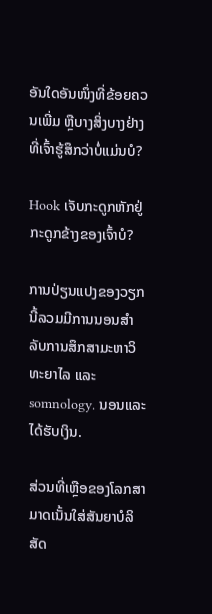ອັນໃດອັນໜຶ່ງທີ່ຂ້ອຍຄວນເພີ່ມ ຫຼືບາງສິ່ງບາງຢ່າງທີ່ເຈົ້າຮູ້ສຶກວ່າບໍ່ແມ່ນບໍ?

Hook ເຈັບກະດູກຫັກຢູ່ກະດູກຂ້າງຂອງເຈົ້າບໍ?

ການປ່ຽນແປງຂອງວຽກນີ້ລວມມີການນອນສໍາລັບການສຶກສາມະຫາວິທະຍາໄລ ແລະ somnology. ນອນແລະໄດ້ຮັບເງິນ.

ສ່ວນທີ່ເຫຼືອຂອງໂລກສາມາດເນັ້ນໃສ່ສັນຍາບໍລິສັດ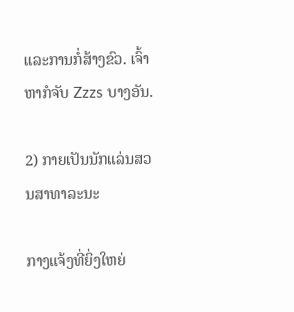ແລະການກໍ່ສ້າງຂົວ. ເຈົ້າຫາກໍຈັບ Zzzs ບາງອັນ.

2) ກາຍເປັນນັກແລ່ນສວນສາທາລະນະ

ກາງແຈ້ງທີ່ຍິ່ງໃຫຍ່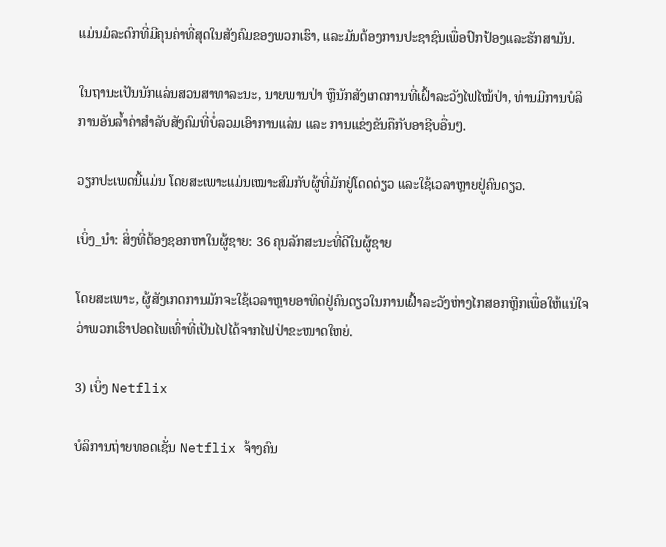ແມ່ນມໍລະດົກທີ່ມີຄຸນຄ່າທີ່ສຸດໃນສັງຄົມຂອງພວກເຮົາ, ແລະມັນຕ້ອງການປະຊາຊົນເພື່ອປົກປ້ອງແລະຮັກສາມັນ.

ໃນຖານະເປັນນັກແລ່ນສວນສາທາລະນະ, ນາຍພານປ່າ ຫຼືນັກສັງເກດການທີ່ເຝົ້າລະວັງໄຟໄໝ້ປ່າ, ທ່ານມີການບໍລິການອັນລ້ຳຄ່າສຳລັບສັງຄົມທີ່ບໍ່ລວມເອົາການແລ່ນ ແລະ ການແຂ່ງຂັນຄືກັບອາຊີບອື່ນໆ.

ວຽກປະເພດນີ້ແມ່ນ ໂດຍສະເພາະແມ່ນເໝາະສົມກັບຜູ້ທີ່ມັກຢູ່ໂດດດ່ຽວ ແລະໃຊ້ເວລາຫຼາຍຢູ່ຄົນດຽວ.

ເບິ່ງ_ນຳ: ສິ່ງທີ່ຕ້ອງຊອກຫາໃນຜູ້ຊາຍ: 36 ຄຸນລັກສະນະທີ່ດີໃນຜູ້ຊາຍ

ໂດຍສະເພາະ, ຜູ້ສັງເກດການມັກຈະໃຊ້ເວລາຫຼາຍອາທິດຢູ່ຄົນດຽວໃນການເຝົ້າລະວັງຫ່າງໄກສອກຫຼີກເພື່ອໃຫ້ແນ່ໃຈວ່າພວກເຮົາປອດໄພເທົ່າທີ່ເປັນໄປໄດ້ຈາກໄຟປ່າຂະໜາດໃຫຍ່.

3) ເບິ່ງ Netflix

ບໍລິການຖ່າຍທອດເຊັ່ນ Netflix ຈ້າງຄົນ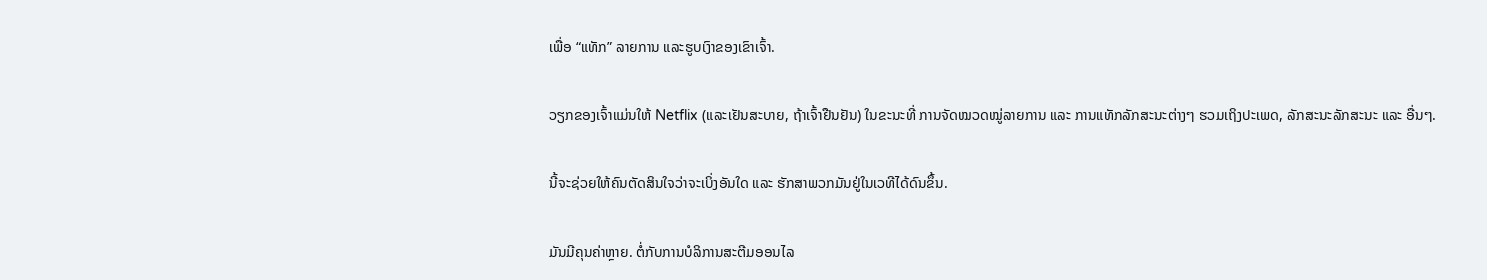ເພື່ອ “ແທັກ” ລາຍການ ແລະຮູບເງົາຂອງເຂົາເຈົ້າ.

ວຽກຂອງເຈົ້າແມ່ນໃຫ້ Netflix (ແລະເຢັນສະບາຍ, ຖ້າເຈົ້າຢືນຢັນ) ໃນຂະນະທີ່ ການຈັດໝວດໝູ່ລາຍການ ແລະ ການແທັກລັກສະນະຕ່າງໆ ຮວມເຖິງປະເພດ, ລັກສະນະລັກສະນະ ແລະ ອື່ນໆ.

ນີ້ຈະຊ່ວຍໃຫ້ຄົນຕັດສິນໃຈວ່າຈະເບິ່ງອັນໃດ ແລະ ຮັກສາພວກມັນຢູ່ໃນເວທີໄດ້ດົນຂຶ້ນ.

ມັນມີຄຸນຄ່າຫຼາຍ. ຕໍ່ກັບການບໍລິການສະຕີມອອນໄລ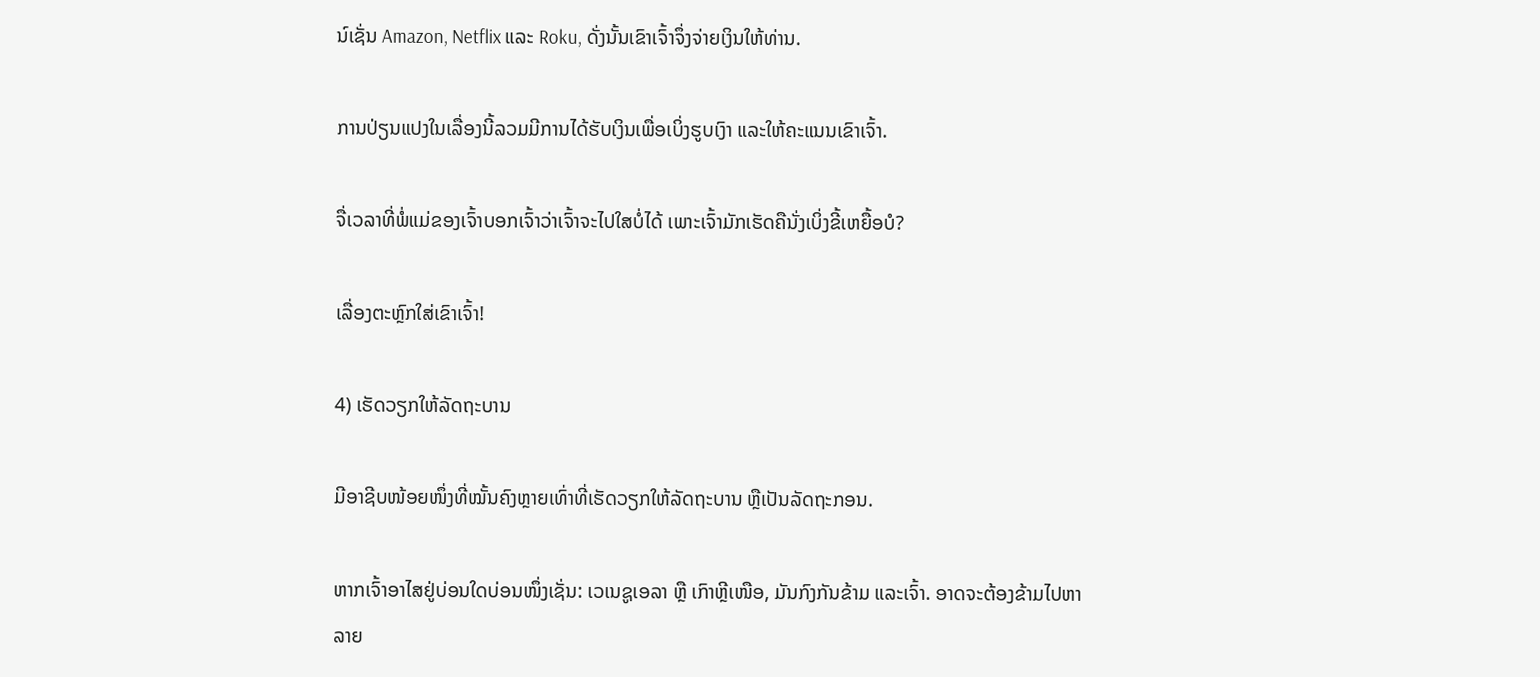ນ໌ເຊັ່ນ Amazon, Netflix ແລະ Roku, ດັ່ງນັ້ນເຂົາເຈົ້າຈຶ່ງຈ່າຍເງິນໃຫ້ທ່ານ.

ການປ່ຽນແປງໃນເລື່ອງນີ້ລວມມີການໄດ້ຮັບເງິນເພື່ອເບິ່ງຮູບເງົາ ແລະໃຫ້ຄະແນນເຂົາເຈົ້າ.

ຈື່ເວລາທີ່ພໍ່ແມ່ຂອງເຈົ້າບອກເຈົ້າວ່າເຈົ້າຈະໄປໃສບໍ່ໄດ້ ເພາະເຈົ້າມັກເຮັດຄືນັ່ງເບິ່ງຂີ້ເຫຍື້ອບໍ?

ເລື່ອງຕະຫຼົກໃສ່ເຂົາເຈົ້າ!

4) ເຮັດວຽກໃຫ້ລັດຖະບານ

ມີອາຊີບໜ້ອຍໜຶ່ງທີ່ໝັ້ນຄົງຫຼາຍເທົ່າທີ່ເຮັດວຽກໃຫ້ລັດຖະບານ ຫຼືເປັນລັດຖະກອນ.

ຫາກເຈົ້າອາໄສຢູ່ບ່ອນໃດບ່ອນໜຶ່ງເຊັ່ນ: ເວເນຊູເອລາ ຫຼື ເກົາຫຼີເໜືອ, ມັນກົງກັນຂ້າມ ແລະເຈົ້າ. ອາດຈະຕ້ອງຂ້າມໄປຫາລາຍ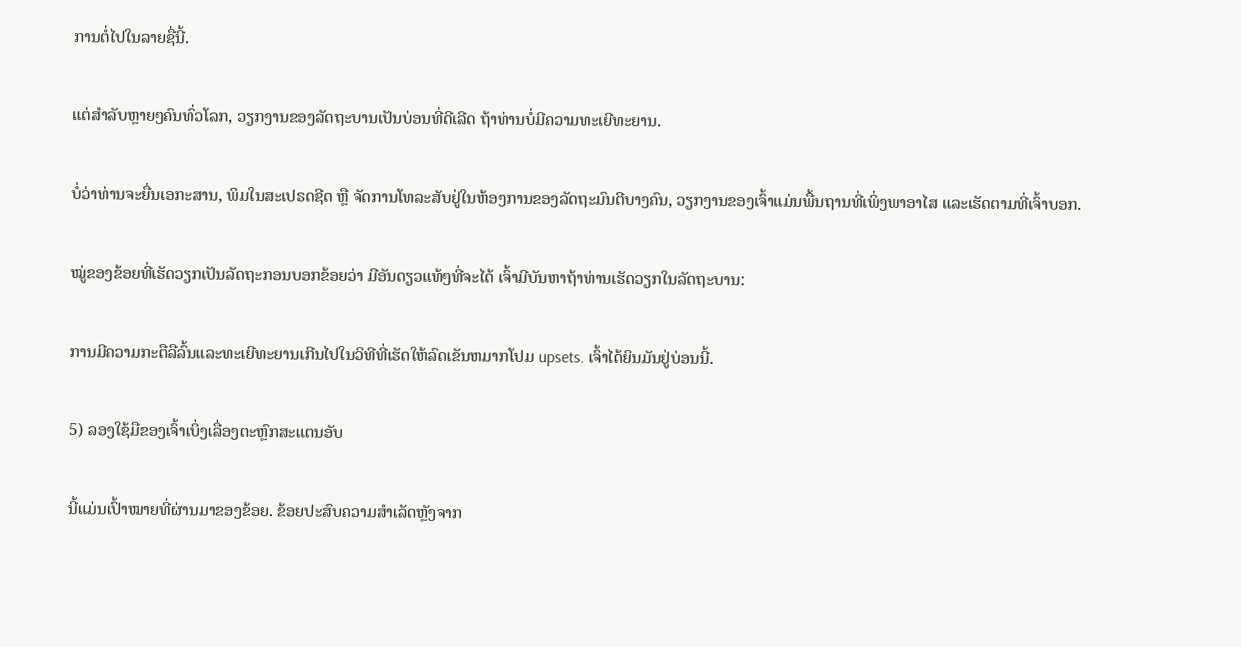ການຕໍ່ໄປໃນລາຍຊື່ນີ້.

ແຕ່ສຳລັບຫຼາຍໆຄົນທົ່ວໂລກ, ວຽກງານຂອງລັດຖະບານເປັນບ່ອນທີ່ດີເລີດ ຖ້າທ່ານບໍ່ມີຄວາມທະເຍີທະຍານ.

ບໍ່ວ່າທ່ານຈະຍື່ນເອກະສານ, ພິມໃນສະເປຣດຊີດ ຫຼື ຈັດການໂທລະສັບຢູ່ໃນຫ້ອງການຂອງລັດຖະມົນຕີບາງຄົນ, ວຽກງານຂອງເຈົ້າແມ່ນພື້ນຖານທີ່ເພິ່ງພາອາໄສ ແລະເຮັດຕາມທີ່ເຈົ້າບອກ.

ໝູ່ຂອງຂ້ອຍທີ່ເຮັດວຽກເປັນລັດຖະກອນບອກຂ້ອຍວ່າ ມີອັນດຽວແທ້ໆທີ່ຈະໄດ້ ເຈົ້າມີບັນຫາຖ້າທ່ານເຮັດວຽກໃນລັດຖະບານ:

ການມີຄວາມກະຕືລືລົ້ນແລະທະເຍີທະຍານເກີນໄປໃນວິທີທີ່ເຮັດໃຫ້ລົດເຂັນຫມາກໂປມ upsets. ເຈົ້າໄດ້ຍິນມັນຢູ່ບ່ອນນີ້.

5) ລອງໃຊ້ມືຂອງເຈົ້າເບິ່ງເລື່ອງຕະຫຼົກສະແຕນອັບ

ນີ້ແມ່ນເປົ້າໝາຍທີ່ຜ່ານມາຂອງຂ້ອຍ. ຂ້ອຍປະສົບຄວາມສຳເລັດຫຼັງຈາກ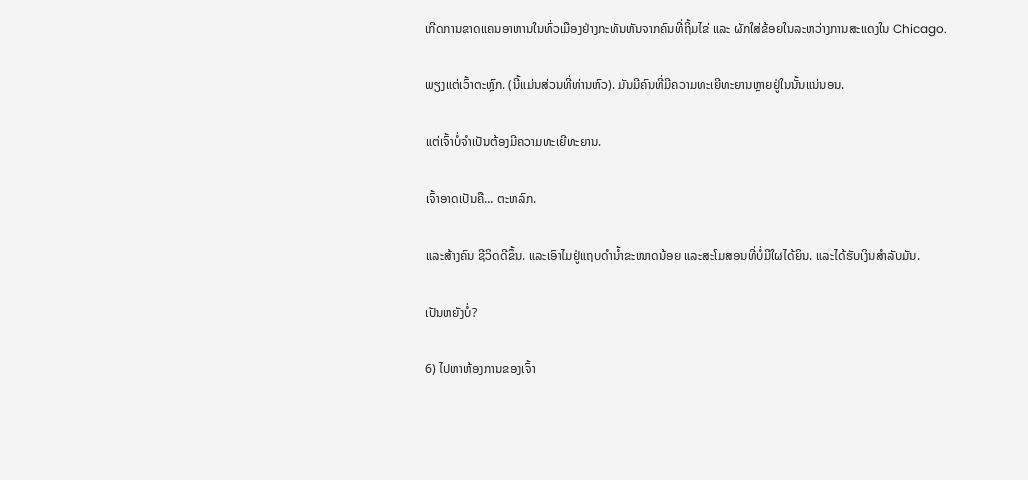ເກີດການຂາດແຄນອາຫານໃນທົ່ວເມືອງຢ່າງກະທັນຫັນຈາກຄົນທີ່ຖິ້ມໄຂ່ ແລະ ຜັກໃສ່ຂ້ອຍໃນລະຫວ່າງການສະແດງໃນ Chicago.

ພຽງແຕ່ເວົ້າຕະຫຼົກ. (ນີ້ແມ່ນສ່ວນທີ່ທ່ານຫົວ). ມັນມີຄົນທີ່ມີຄວາມທະເຍີທະຍານຫຼາຍຢູ່ໃນນັ້ນແນ່ນອນ.

ແຕ່ເຈົ້າບໍ່ຈຳເປັນຕ້ອງມີຄວາມທະເຍີທະຍານ.

ເຈົ້າອາດເປັນຄື… ຕະຫລົກ.

ແລະສ້າງຄົນ ຊີວິດດີຂຶ້ນ. ແລະເອົາໄມຢູ່ແຖບດຳນ້ຳຂະໜາດນ້ອຍ ແລະສະໂມສອນທີ່ບໍ່ມີໃຜໄດ້ຍິນ. ແລະໄດ້ຮັບເງິນສໍາລັບມັນ.

ເປັນຫຍັງບໍ່?

6) ໄປຫາຫ້ອງການຂອງເຈົ້າ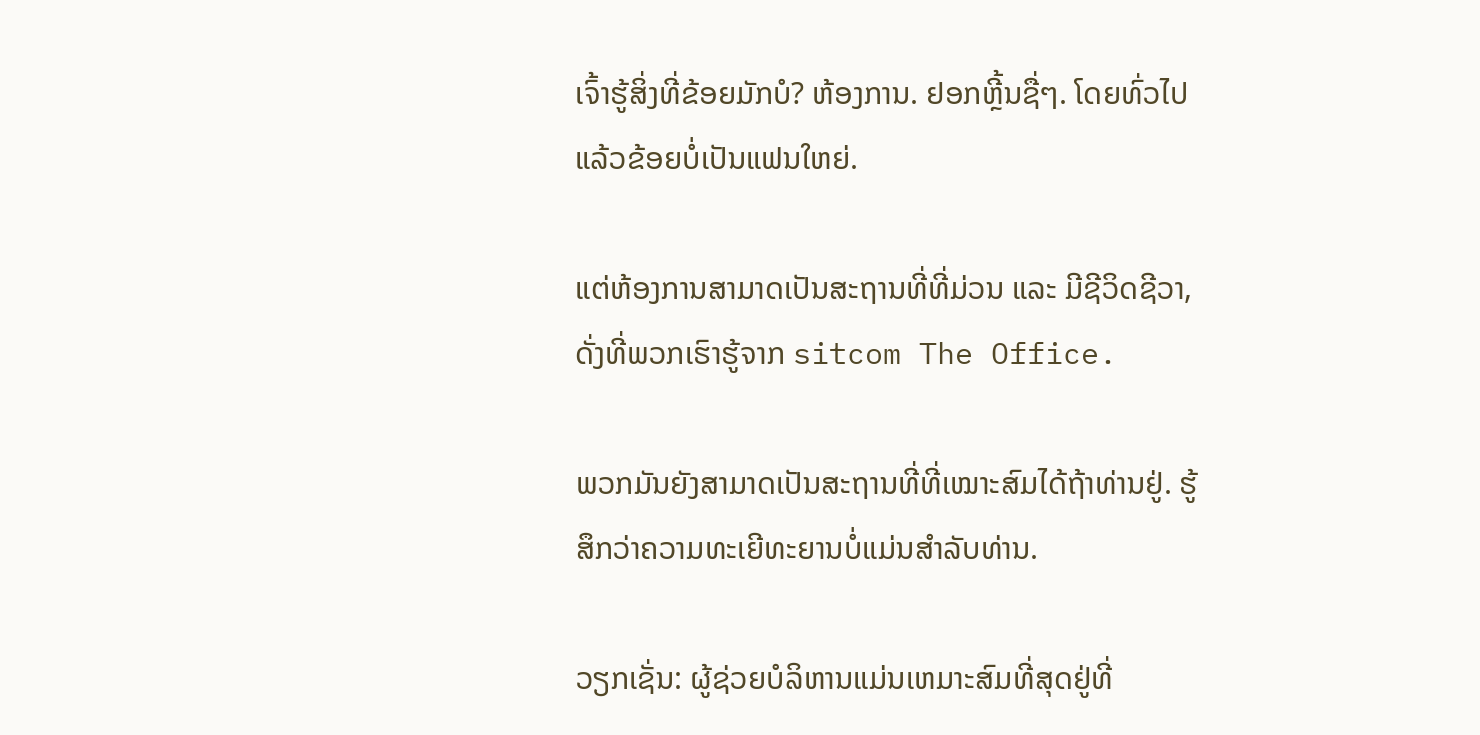ເຈົ້າຮູ້ສິ່ງທີ່ຂ້ອຍມັກບໍ? ຫ້ອງການ. ຢອກຫຼີ້ນຊື່ໆ. ໂດຍທົ່ວໄປແລ້ວຂ້ອຍບໍ່ເປັນແຟນໃຫຍ່.

ແຕ່ຫ້ອງການສາມາດເປັນສະຖານທີ່ທີ່ມ່ວນ ແລະ ມີຊີວິດຊີວາ, ດັ່ງທີ່ພວກເຮົາຮູ້ຈາກ sitcom The Office.

ພວກມັນຍັງສາມາດເປັນສະຖານທີ່ທີ່ເໝາະສົມໄດ້ຖ້າທ່ານຢູ່. ຮູ້ສຶກວ່າຄວາມທະເຍີທະຍານບໍ່ແມ່ນສໍາລັບທ່ານ.

ວຽກເຊັ່ນ: ຜູ້ຊ່ວຍບໍລິຫານແມ່ນເຫມາະສົມທີ່ສຸດຢູ່ທີ່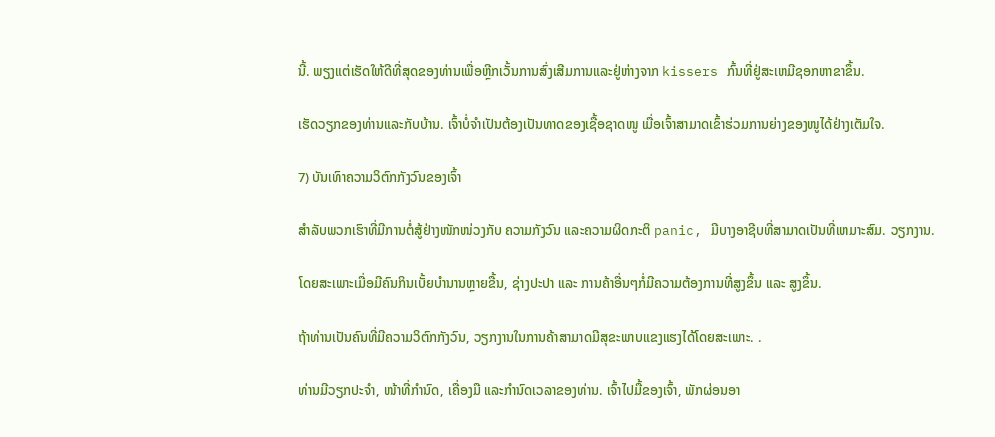ນີ້. ພຽງແຕ່ເຮັດໃຫ້ດີທີ່ສຸດຂອງທ່ານເພື່ອຫຼີກເວັ້ນການສົ່ງເສີມການແລະຢູ່ຫ່າງຈາກ kissers ກົ້ນທີ່ຢູ່ສະເຫມີຊອກຫາຂາຂຶ້ນ.

ເຮັດວຽກຂອງທ່ານແລະກັບບ້ານ. ເຈົ້າບໍ່ຈຳເປັນຕ້ອງເປັນທາດຂອງເຊື້ອຊາດໜູ ເມື່ອເຈົ້າສາມາດເຂົ້າຮ່ວມການຍ່າງຂອງໜູໄດ້ຢ່າງເຕັມໃຈ.

7) ບັນເທົາຄວາມວິຕົກກັງວົນຂອງເຈົ້າ

ສຳລັບພວກເຮົາທີ່ມີການຕໍ່ສູ້ຢ່າງໜັກໜ່ວງກັບ ຄວາມກັງວົນ ແລະຄວາມຜິດກະຕິ panic, ມີບາງອາຊີບທີ່ສາມາດເປັນທີ່ເຫມາະສົມ. ວຽກງານ.

ໂດຍສະເພາະເມື່ອມີຄົນກິນເບັ້ຍບໍານານຫຼາຍຂື້ນ, ຊ່າງປະປາ ແລະ ການຄ້າອື່ນໆກໍ່ມີຄວາມຕ້ອງການທີ່ສູງຂຶ້ນ ແລະ ສູງຂຶ້ນ.

ຖ້າທ່ານເປັນຄົນທີ່ມີຄວາມວິຕົກກັງວົນ, ວຽກງານໃນການຄ້າສາມາດມີສຸຂະພາບແຂງແຮງໄດ້ໂດຍສະເພາະ. .

ທ່ານມີວຽກປະຈຳ, ໜ້າທີ່ກຳນົດ, ເຄື່ອງມື ແລະກຳນົດເວລາຂອງທ່ານ. ເຈົ້າໄປມື້ຂອງເຈົ້າ, ພັກຜ່ອນອາ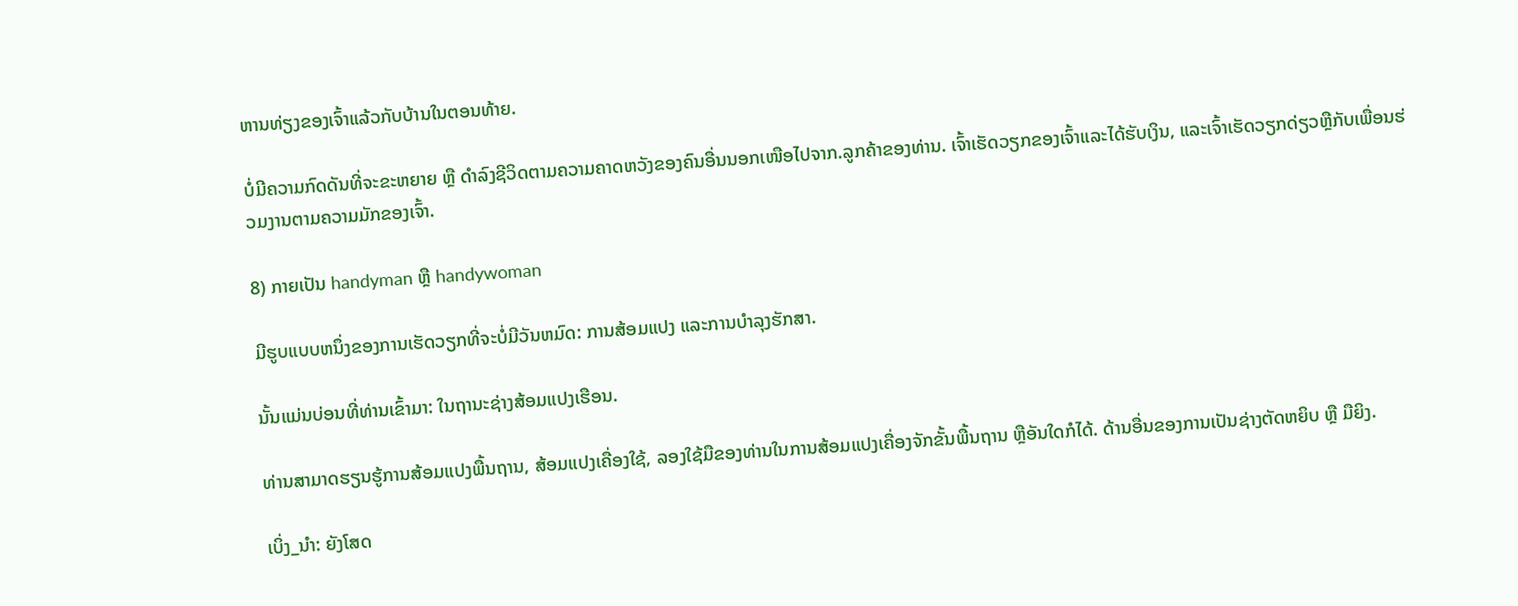ຫານທ່ຽງຂອງເຈົ້າແລ້ວກັບບ້ານໃນຕອນທ້າຍ.

ບໍ່ມີຄວາມກົດດັນທີ່ຈະຂະຫຍາຍ ຫຼື ດຳລົງຊີວິດຕາມຄວາມຄາດຫວັງຂອງຄົນອື່ນນອກເໜືອໄປຈາກ.ລູກຄ້າຂອງທ່ານ. ເຈົ້າເຮັດວຽກຂອງເຈົ້າແລະໄດ້ຮັບເງິນ, ແລະເຈົ້າເຮັດວຽກດ່ຽວຫຼືກັບເພື່ອນຮ່ວມງານຕາມຄວາມມັກຂອງເຈົ້າ.

8) ກາຍເປັນ handyman ຫຼື handywoman

ມີຮູບແບບຫນຶ່ງຂອງການເຮັດວຽກທີ່ຈະບໍ່ມີວັນຫມົດ: ການສ້ອມແປງ ແລະການບຳລຸງຮັກສາ.

ນັ້ນແມ່ນບ່ອນທີ່ທ່ານເຂົ້າມາ: ໃນຖານະຊ່າງສ້ອມແປງເຮືອນ.

ທ່ານສາມາດຮຽນຮູ້ການສ້ອມແປງພື້ນຖານ, ສ້ອມແປງເຄື່ອງໃຊ້, ລອງໃຊ້ມືຂອງທ່ານໃນການສ້ອມແປງເຄື່ອງຈັກຂັ້ນພື້ນຖານ ຫຼືອັນໃດກໍໄດ້. ດ້ານອື່ນຂອງການເປັນຊ່າງຕັດຫຍິບ ຫຼື ມືຍິງ.

ເບິ່ງ_ນຳ: ຍັງໂສດ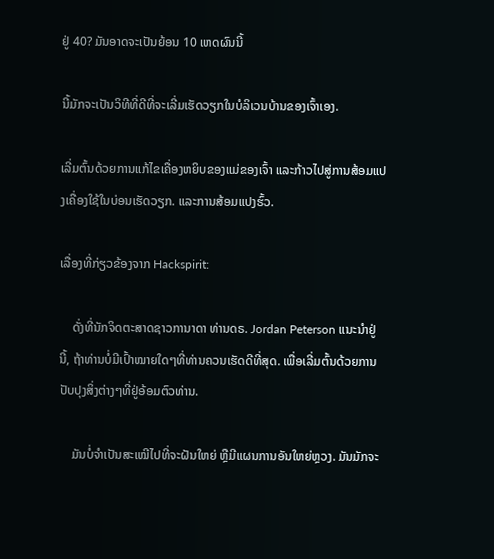ຢູ່ 40? ມັນອາດຈະເປັນຍ້ອນ 10 ເຫດຜົນນີ້

ນີ້ມັກຈະເປັນວິທີທີ່ດີທີ່ຈະເລີ່ມເຮັດວຽກໃນບໍລິເວນບ້ານຂອງເຈົ້າເອງ.

ເລີ່ມຕົ້ນດ້ວຍການແກ້ໄຂເຄື່ອງຫຍິບຂອງແມ່ຂອງເຈົ້າ ແລະກ້າວໄປສູ່ການສ້ອມແປງເຄື່ອງໃຊ້ໃນບ່ອນເຮັດວຽກ. ແລະການສ້ອມແປງຮົ້ວ.

ເລື່ອງທີ່ກ່ຽວຂ້ອງຈາກ Hackspirit:

    ດັ່ງທີ່ນັກຈິດຕະສາດຊາວການາດາ ທ່ານດຣ. Jordan Peterson ແນະນໍາຢູ່ນີ້, ຖ້າທ່ານບໍ່ມີເປົ້າໝາຍໃດໆທີ່ທ່ານຄວນເຮັດດີທີ່ສຸດ. ເພື່ອເລີ່ມຕົ້ນດ້ວຍການປັບປຸງສິ່ງຕ່າງໆທີ່ຢູ່ອ້ອມຕົວທ່ານ.

    ມັນບໍ່ຈຳເປັນສະເໝີໄປທີ່ຈະຝັນໃຫຍ່ ຫຼືມີແຜນການອັນໃຫຍ່ຫຼວງ. ມັນມັກຈະ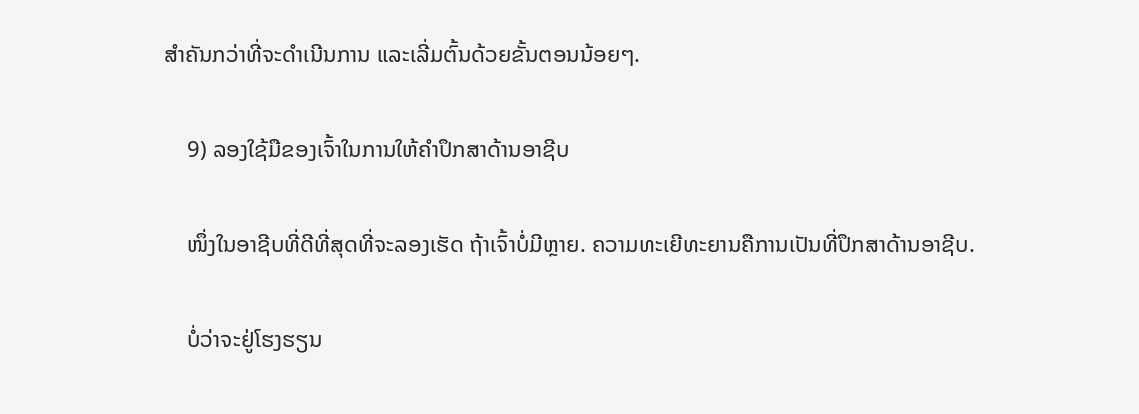ສຳຄັນກວ່າທີ່ຈະດຳເນີນການ ແລະເລີ່ມຕົ້ນດ້ວຍຂັ້ນຕອນນ້ອຍໆ.

    9) ລອງໃຊ້ມືຂອງເຈົ້າໃນການໃຫ້ຄຳປຶກສາດ້ານອາຊີບ

    ໜຶ່ງໃນອາຊີບທີ່ດີທີ່ສຸດທີ່ຈະລອງເຮັດ ຖ້າເຈົ້າບໍ່ມີຫຼາຍ. ຄວາມທະເຍີທະຍານຄືການເປັນທີ່ປຶກສາດ້ານອາຊີບ.

    ບໍ່ວ່າຈະຢູ່ໂຮງຮຽນ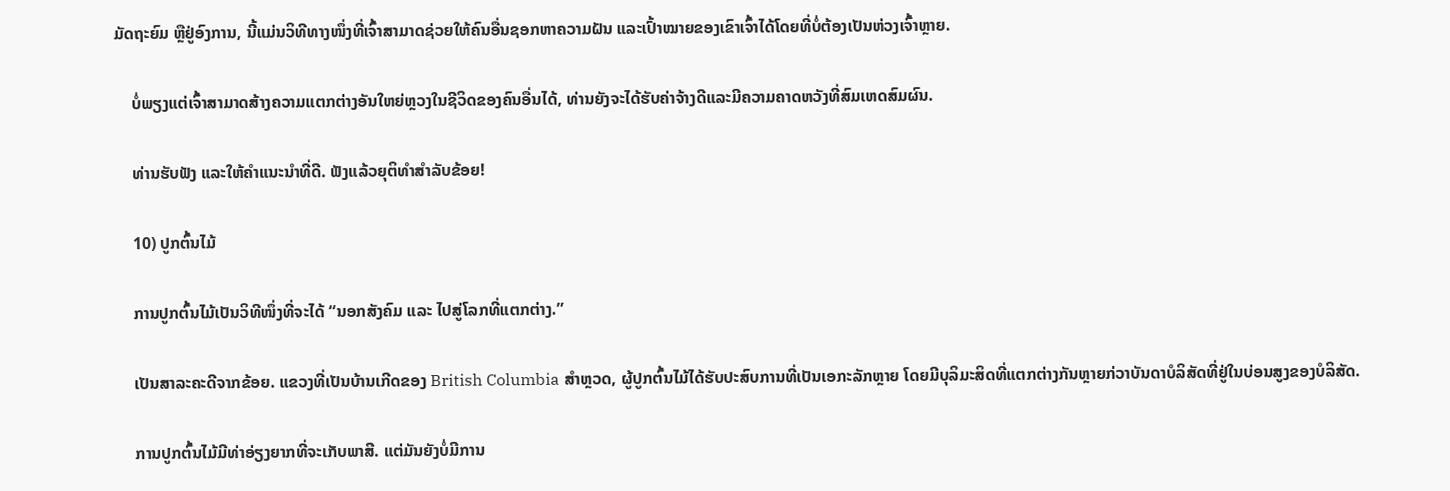ມັດຖະຍົມ ຫຼືຢູ່ອົງການ, ນີ້ແມ່ນວິທີທາງໜຶ່ງທີ່ເຈົ້າສາມາດຊ່ວຍໃຫ້ຄົນອື່ນຊອກຫາຄວາມຝັນ ແລະເປົ້າໝາຍຂອງເຂົາເຈົ້າໄດ້ໂດຍທີ່ບໍ່ຕ້ອງເປັນຫ່ວງເຈົ້າຫຼາຍ.

    ບໍ່ພຽງແຕ່ເຈົ້າສາມາດສ້າງຄວາມແຕກຕ່າງອັນໃຫຍ່ຫຼວງໃນຊີວິດຂອງຄົນອື່ນໄດ້, ທ່ານຍັງຈະໄດ້ຮັບຄ່າຈ້າງດີແລະມີຄວາມຄາດຫວັງທີ່ສົມເຫດສົມຜົນ.

    ທ່ານຮັບຟັງ ແລະໃຫ້ຄໍາແນະນໍາທີ່ດີ. ຟັງແລ້ວຍຸຕິທຳສຳລັບຂ້ອຍ!

    10) ປູກຕົ້ນໄມ້

    ການປູກຕົ້ນໄມ້ເປັນວິທີໜຶ່ງທີ່ຈະໄດ້ “ນອກສັງຄົມ ແລະ ໄປສູ່ໂລກທີ່ແຕກຕ່າງ.”

    ເປັນສາລະຄະດີຈາກຂ້ອຍ. ແຂວງທີ່ເປັນບ້ານເກີດຂອງ British Columbia ສຳຫຼວດ, ຜູ້ປູກຕົ້ນໄມ້ໄດ້ຮັບປະສົບການທີ່ເປັນເອກະລັກຫຼາຍ ໂດຍມີບຸລິມະສິດທີ່ແຕກຕ່າງກັນຫຼາຍກ່ວາບັນດາບໍລິສັດທີ່ຢູ່ໃນບ່ອນສູງຂອງບໍລິສັດ.

    ການປູກຕົ້ນໄມ້ມີທ່າອ່ຽງຍາກທີ່ຈະເກັບພາສີ. ແຕ່ມັນຍັງບໍ່ມີການ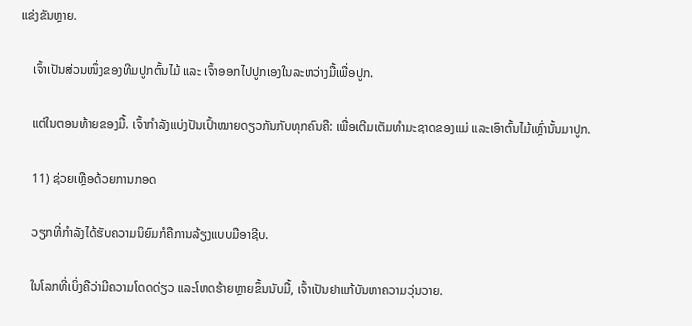ແຂ່ງຂັນຫຼາຍ.

    ເຈົ້າເປັນສ່ວນໜຶ່ງຂອງທີມປູກຕົ້ນໄມ້ ແລະ ເຈົ້າອອກໄປປູກເອງໃນລະຫວ່າງມື້ເພື່ອປູກ.

    ແຕ່ໃນຕອນທ້າຍຂອງມື້. ເຈົ້າກຳລັງແບ່ງປັນເປົ້າໝາຍດຽວກັນກັບທຸກຄົນຄື: ເພື່ອເຕີມເຕັມທຳມະຊາດຂອງແມ່ ແລະເອົາຕົ້ນໄມ້ເຫຼົ່ານັ້ນມາປູກ.

    11) ຊ່ວຍເຫຼືອດ້ວຍການກອດ

    ວຽກທີ່ກຳລັງໄດ້ຮັບຄວາມນິຍົມກໍຄືການລ້ຽງແບບມືອາຊີບ.

    ໃນໂລກທີ່ເບິ່ງຄືວ່າມີຄວາມໂດດດ່ຽວ ແລະໂຫດຮ້າຍຫຼາຍຂຶ້ນນັບມື້, ເຈົ້າເປັນຢາແກ້ບັນຫາຄວາມວຸ່ນວາຍ.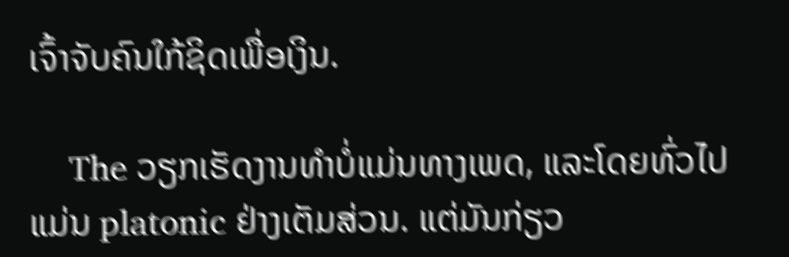ເຈົ້າຈັບຄົນໃກ້ຊິດເພື່ອເງິນ.

    The ວຽກເຮັດງານທໍາບໍ່ແມ່ນທາງເພດ, ແລະໂດຍທົ່ວໄປແມ່ນ platonic ຢ່າງເຕັມສ່ວນ. ແຕ່ມັນກ່ຽວ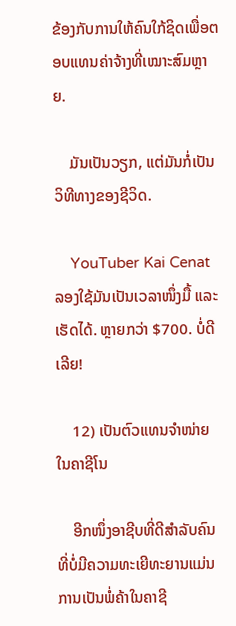ຂ້ອງກັບການໃຫ້ຄົນໃກ້ຊິດເພື່ອຕອບແທນຄ່າຈ້າງທີ່ເໝາະສົມຫຼາຍ.

    ມັນເປັນວຽກ, ແຕ່ມັນກໍ່ເປັນວິທີທາງຂອງຊີວິດ.

    YouTuber Kai Cenat ລອງໃຊ້ມັນເປັນເວລາໜຶ່ງມື້ ແລະເຮັດໄດ້. ຫຼາຍກວ່າ $700. ບໍ່ດີເລີຍ!

    12) ເປັນຕົວແທນຈໍາໜ່າຍໃນຄາຊີໂນ

    ອີກໜຶ່ງອາຊີບທີ່ດີສຳລັບຄົນທີ່ບໍ່ມີຄວາມທະເຍີທະຍານແມ່ນການເປັນພໍ່ຄ້າໃນຄາຊີ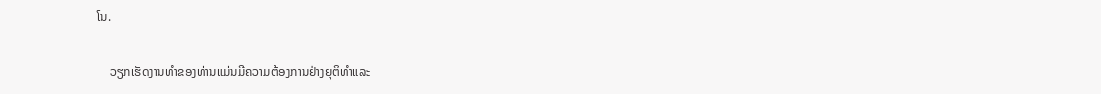ໂນ.

    ວຽກເຮັດງານທໍາຂອງທ່ານແມ່ນມີຄວາມຕ້ອງການຢ່າງຍຸຕິທໍາແລະ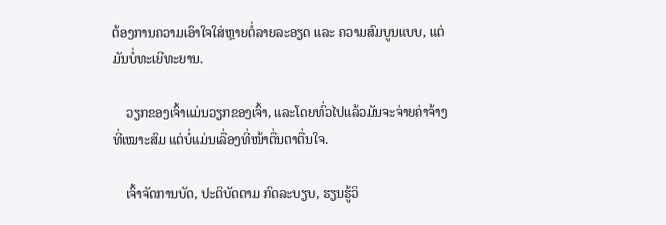ຕ້ອງການຄວາມເອົາໃຈໃສ່ຫຼາຍຕໍ່ລາຍລະອຽດ ແລະ ຄວາມສົມບູນແບບ, ແຕ່ມັນບໍ່ທະເຍີທະຍານ.

    ວຽກຂອງເຈົ້າແມ່ນວຽກຂອງເຈົ້າ, ແລະໂດຍທົ່ວໄປແລ້ວມັນຈະຈ່າຍຄ່າຈ້າງທີ່ເໝາະສົມ ແຕ່ບໍ່ແມ່ນເລື່ອງທີ່ໜ້າຕື່ນຕາຕື່ນໃຈ.

    ເຈົ້າຈັດການບັດ, ປະຕິບັດຕາມ ກົດລະບຽບ, ຮຽນຮູ້ວິ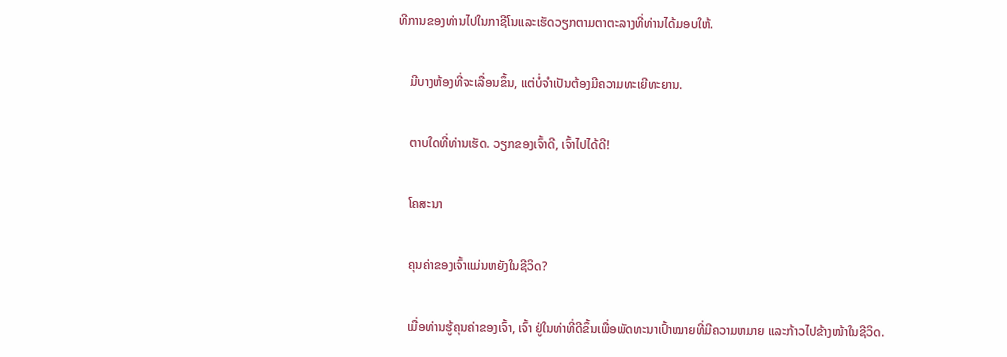ທີການຂອງທ່ານໄປໃນກາຊີໂນແລະເຮັດວຽກຕາມຕາຕະລາງທີ່ທ່ານໄດ້ມອບໃຫ້.

    ມີບາງຫ້ອງທີ່ຈະເລື່ອນຂຶ້ນ, ແຕ່ບໍ່ຈໍາເປັນຕ້ອງມີຄວາມທະເຍີທະຍານ.

    ຕາບໃດທີ່ທ່ານເຮັດ. ວຽກຂອງເຈົ້າດີ, ເຈົ້າໄປໄດ້ດີ!

    ໂຄສະນາ

    ຄຸນຄ່າຂອງເຈົ້າແມ່ນຫຍັງໃນຊີວິດ?

    ເມື່ອທ່ານຮູ້ຄຸນຄ່າຂອງເຈົ້າ, ເຈົ້າ ຢູ່ໃນທ່າທີ່ດີຂຶ້ນເພື່ອພັດທະນາເປົ້າໝາຍທີ່ມີຄວາມຫມາຍ ແລະກ້າວໄປຂ້າງໜ້າໃນຊີວິດ.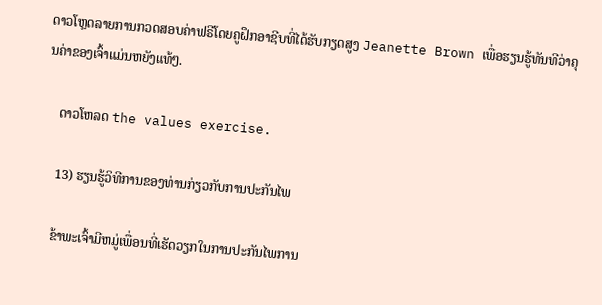ດາວໂຫຼດລາຍການກວດສອບຄ່າຟຣີໂດຍຄູຝຶກອາຊີບທີ່ໄດ້ຮັບກຽດສູງ Jeanette Brown ເພື່ອຮຽນຮູ້ທັນທີວ່າຄຸນຄ່າຂອງເຈົ້າແມ່ນຫຍັງແທ້ໆ.

    ດາວໂຫລດ the values exercise.

    13) ຮຽນຮູ້ວິທີການຂອງທ່ານກ່ຽວກັບການປະກັນໄພ

    ຂ້າພະເຈົ້າມີຫມູ່ເພື່ອນທີ່ເຮັດວຽກໃນການປະກັນໄພການ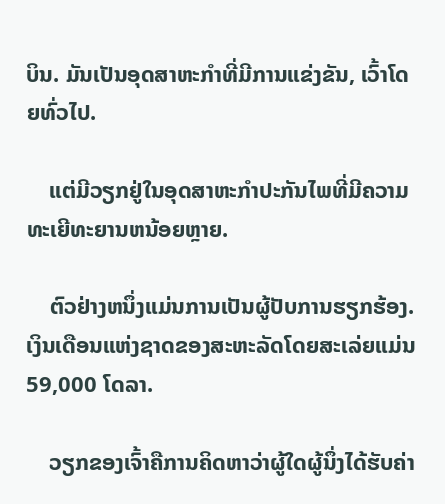ບິນ. ມັນເປັນອຸດສາຫະກໍາທີ່ມີການແຂ່ງຂັນ, ເວົ້າໂດຍທົ່ວໄປ.

    ແຕ່ມີວຽກຢູ່ໃນອຸດສາຫະກໍາປະກັນໄພທີ່ມີຄວາມທະເຍີທະຍານຫນ້ອຍຫຼາຍ.

    ຕົວຢ່າງຫນຶ່ງແມ່ນການເປັນຜູ້ປັບການຮຽກຮ້ອງ. ເງິນເດືອນແຫ່ງຊາດຂອງສະຫະລັດໂດຍສະເລ່ຍແມ່ນ 59,000 ໂດລາ.

    ວຽກຂອງເຈົ້າຄືການຄິດຫາວ່າຜູ້ໃດຜູ້ນຶ່ງໄດ້ຮັບຄ່າ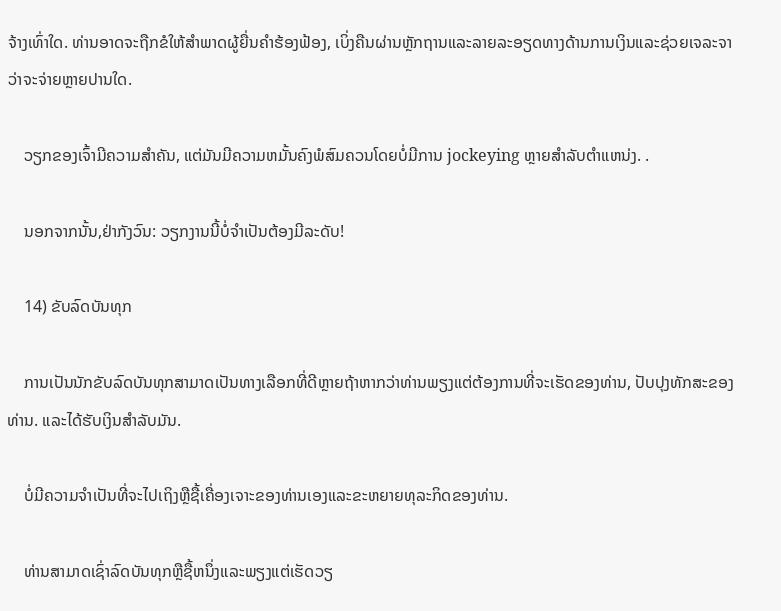ຈ້າງເທົ່າໃດ. ທ່ານອາດຈະຖືກຂໍໃຫ້ສໍາພາດຜູ້ຍື່ນຄໍາຮ້ອງຟ້ອງ, ເບິ່ງຄືນຜ່ານຫຼັກຖານແລະລາຍລະອຽດທາງດ້ານການເງິນແລະຊ່ວຍເຈລະຈາວ່າຈະຈ່າຍຫຼາຍປານໃດ.

    ວຽກຂອງເຈົ້າມີຄວາມສໍາຄັນ, ແຕ່ມັນມີຄວາມຫມັ້ນຄົງພໍສົມຄວນໂດຍບໍ່ມີການ jockeying ຫຼາຍສໍາລັບຕໍາແຫນ່ງ. .

    ນອກຈາກນັ້ນ,ຢ່າກັງວົນ: ວຽກງານນີ້ບໍ່ຈໍາເປັນຕ້ອງມີລະດັບ!

    14) ຂັບລົດບັນທຸກ

    ການເປັນນັກຂັບລົດບັນທຸກສາມາດເປັນທາງເລືອກທີ່ດີຫຼາຍຖ້າຫາກວ່າທ່ານພຽງແຕ່ຕ້ອງການທີ່ຈະເຮັດຂອງທ່ານ, ປັບປຸງທັກສະຂອງທ່ານ. ແລະໄດ້ຮັບເງິນສໍາລັບມັນ.

    ບໍ່ມີຄວາມຈໍາເປັນທີ່ຈະໄປເຖິງຫຼືຊື້ເຄື່ອງເຈາະຂອງທ່ານເອງແລະຂະຫຍາຍທຸລະກິດຂອງທ່ານ.

    ທ່ານສາມາດເຊົ່າລົດບັນທຸກຫຼືຊື້ຫນຶ່ງແລະພຽງແຕ່ເຮັດວຽ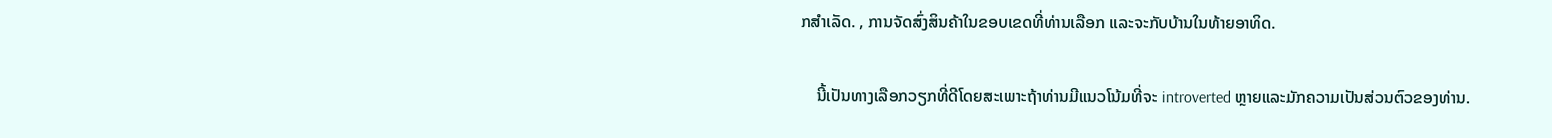ກສໍາເລັດ. , ການຈັດສົ່ງສິນຄ້າໃນຂອບເຂດທີ່ທ່ານເລືອກ ແລະຈະກັບບ້ານໃນທ້າຍອາທິດ.

    ນີ້ເປັນທາງເລືອກວຽກທີ່ດີໂດຍສະເພາະຖ້າທ່ານມີແນວໂນ້ມທີ່ຈະ introverted ຫຼາຍແລະມັກຄວາມເປັນສ່ວນຕົວຂອງທ່ານ.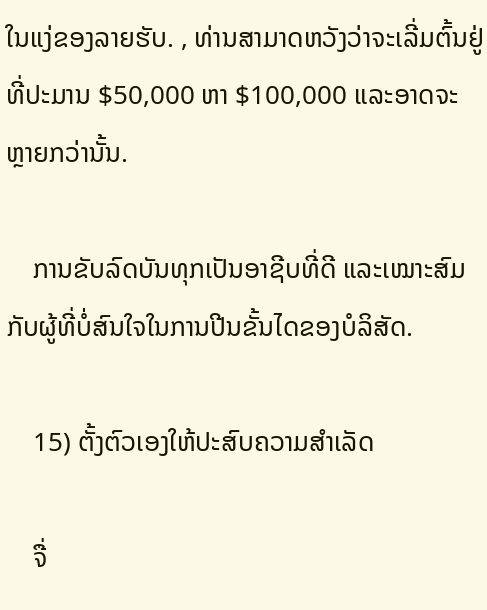ໃນແງ່ຂອງລາຍຮັບ. , ທ່ານສາມາດຫວັງວ່າຈະເລີ່ມຕົ້ນຢູ່ທີ່ປະມານ $50,000 ຫາ $100,000 ແລະອາດຈະຫຼາຍກວ່ານັ້ນ.

    ການຂັບລົດບັນທຸກເປັນອາຊີບທີ່ດີ ແລະເໝາະສົມກັບຜູ້ທີ່ບໍ່ສົນໃຈໃນການປີນຂັ້ນໄດຂອງບໍລິສັດ.

    15) ຕັ້ງຕົວເອງໃຫ້ປະສົບຄວາມສຳເລັດ

    ຈື່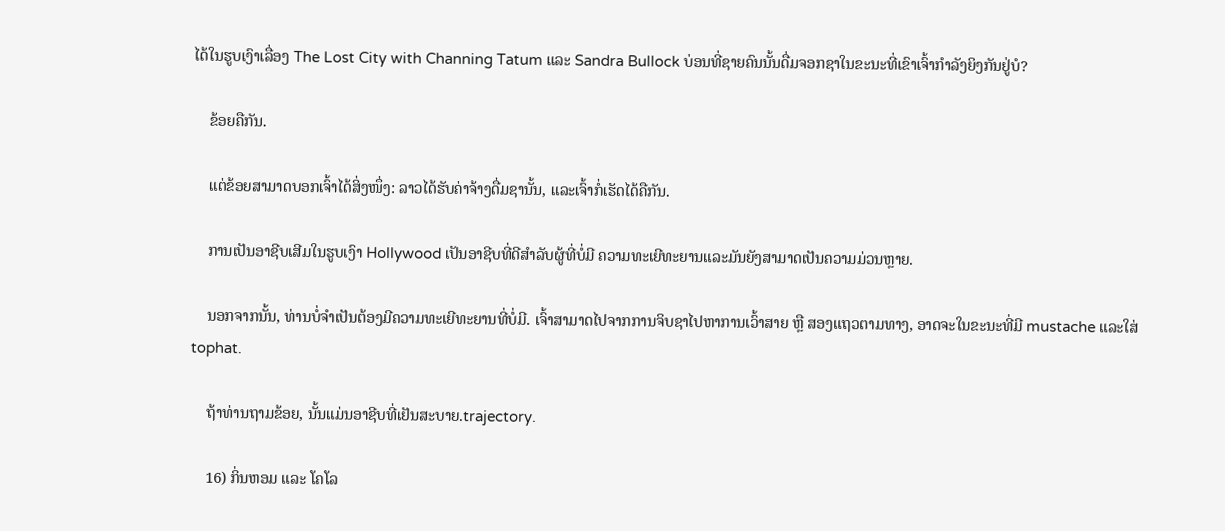ໄດ້ໃນຮູບເງົາເລື່ອງ The Lost City with Channing Tatum ແລະ Sandra Bullock ບ່ອນທີ່ຊາຍຄົນນັ້ນດື່ມຈອກຊາໃນຂະນະທີ່ເຂົາເຈົ້າກຳລັງຍິງກັນຢູ່ບໍ?

    ຂ້ອຍຄືກັນ.

    ແຕ່ຂ້ອຍສາມາດບອກເຈົ້າໄດ້ສິ່ງໜຶ່ງ: ລາວໄດ້ຮັບຄ່າຈ້າງດື່ມຊານັ້ນ, ແລະເຈົ້າກໍ່ເຮັດໄດ້ຄືກັນ.

    ການເປັນອາຊີບເສີມໃນຮູບເງົາ Hollywood ເປັນອາຊີບທີ່ດີສໍາລັບຜູ້ທີ່ບໍ່ມີ ຄວາມທະເຍີທະຍານແລະມັນຍັງສາມາດເປັນຄວາມມ່ວນຫຼາຍ.

    ນອກຈາກນັ້ນ, ທ່ານບໍ່ຈໍາເປັນຕ້ອງມີຄວາມທະເຍີທະຍານທີ່ບໍ່ມີ. ເຈົ້າສາມາດໄປຈາກການຈິບຊາໄປຫາການເວົ້າສາຍ ຫຼື ສອງແຖວຕາມທາງ, ອາດຈະໃນຂະນະທີ່ມີ mustache ແລະໃສ່ tophat.

    ຖ້າທ່ານຖາມຂ້ອຍ, ນັ້ນແມ່ນອາຊີບທີ່ເຢັນສະບາຍ.trajectory.

    16) ກິ່ນຫອມ ແລະ ໂຄໂລ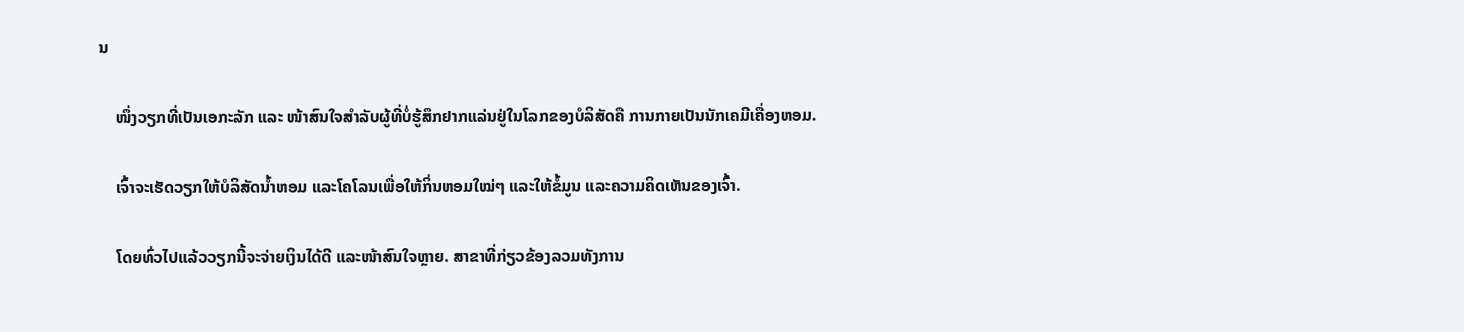ນ

    ໜຶ່ງວຽກທີ່ເປັນເອກະລັກ ແລະ ໜ້າສົນໃຈສຳລັບຜູ້ທີ່ບໍ່ຮູ້ສຶກຢາກແລ່ນຢູ່ໃນໂລກຂອງບໍລິສັດຄື ການກາຍເປັນນັກເຄມີເຄື່ອງຫອມ.

    ເຈົ້າຈະເຮັດວຽກໃຫ້ບໍລິສັດນ້ຳຫອມ ແລະໂຄໂລນເພື່ອໃຫ້ກິ່ນຫອມໃໝ່ໆ ແລະໃຫ້ຂໍ້ມູນ ແລະຄວາມຄິດເຫັນຂອງເຈົ້າ.

    ໂດຍທົ່ວໄປແລ້ວວຽກນີ້ຈະຈ່າຍເງິນໄດ້ດີ ແລະໜ້າສົນໃຈຫຼາຍ. ສາຂາທີ່ກ່ຽວຂ້ອງລວມທັງການ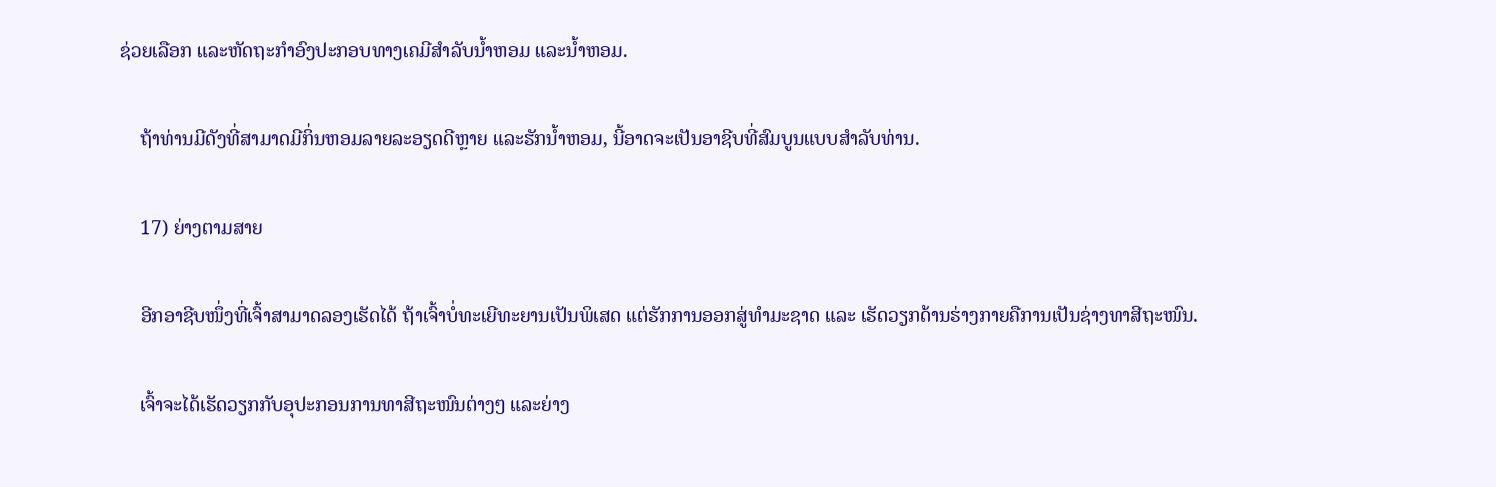ຊ່ວຍເລືອກ ແລະຫັດຖະກໍາອົງປະກອບທາງເຄມີສໍາລັບນໍ້າຫອມ ແລະນໍ້າຫອມ.

    ຖ້າທ່ານມີດັງທີ່ສາມາດມີກິ່ນຫອມລາຍລະອຽດດີຫຼາຍ ແລະຮັກນໍ້າຫອມ, ນີ້ອາດຈະເປັນອາຊີບທີ່ສົມບູນແບບສໍາລັບທ່ານ.

    17) ຍ່າງຕາມສາຍ

    ອີກອາຊີບໜຶ່ງທີ່ເຈົ້າສາມາດລອງເຮັດໄດ້ ຖ້າເຈົ້າບໍ່ທະເຍີທະຍານເປັນພິເສດ ແຕ່ຮັກການອອກສູ່ທຳມະຊາດ ແລະ ເຮັດວຽກດ້ານຮ່າງກາຍຄືການເປັນຊ່າງທາສີຖະໜົນ.

    ເຈົ້າຈະໄດ້ເຮັດວຽກກັບອຸປະກອນການທາສີຖະໜົນຕ່າງໆ ແລະຍ່າງ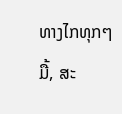ທາງໄກທຸກໆມື້, ສະ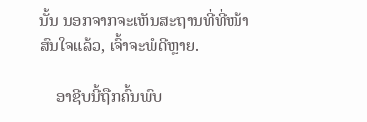ນັ້ນ ນອກຈາກຈະເຫັນສະຖານທີ່ທີ່ໜ້າສົນໃຈແລ້ວ, ເຈົ້າຈະພໍດີຫຼາຍ.

    ອາຊີບນີ້ຖືກຄົ້ນພົບ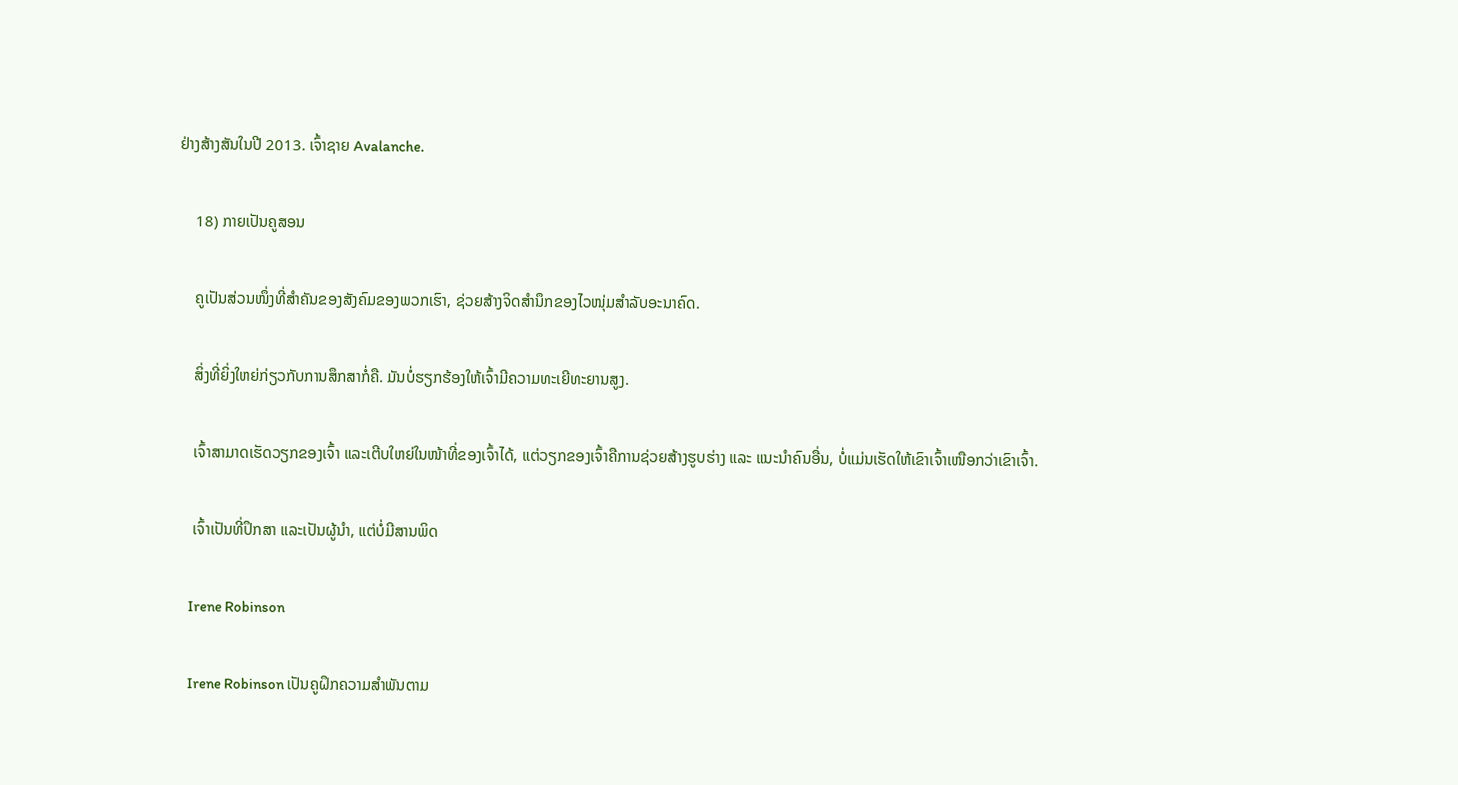ຢ່າງສ້າງສັນໃນປີ 2013. ເຈົ້າຊາຍ Avalanche.

    18) ກາຍເປັນຄູສອນ

    ຄູເປັນສ່ວນໜຶ່ງທີ່ສຳຄັນຂອງສັງຄົມຂອງພວກເຮົາ, ຊ່ວຍສ້າງຈິດສຳນຶກຂອງໄວໜຸ່ມສຳລັບອະນາຄົດ.

    ສິ່ງທີ່ຍິ່ງໃຫຍ່ກ່ຽວກັບການສຶກສາກໍ່ຄື. ມັນບໍ່ຮຽກຮ້ອງໃຫ້ເຈົ້າມີຄວາມທະເຍີທະຍານສູງ.

    ເຈົ້າສາມາດເຮັດວຽກຂອງເຈົ້າ ແລະເຕີບໃຫຍ່ໃນໜ້າທີ່ຂອງເຈົ້າໄດ້, ແຕ່ວຽກຂອງເຈົ້າຄືການຊ່ວຍສ້າງຮູບຮ່າງ ແລະ ແນະນຳຄົນອື່ນ, ບໍ່ແມ່ນເຮັດໃຫ້ເຂົາເຈົ້າເໜືອກວ່າເຂົາເຈົ້າ.

    ເຈົ້າເປັນທີ່ປຶກສາ ແລະເປັນຜູ້ນໍາ, ແຕ່ບໍ່ມີສານພິດ

    Irene Robinson

    Irene Robinson ເປັນຄູຝຶກຄວາມສໍາພັນຕາມ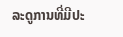ລະດູການທີ່ມີປະ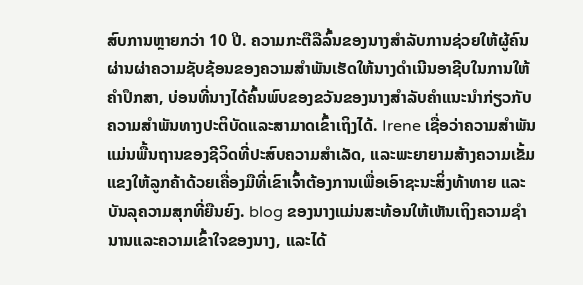ສົບການຫຼາຍກວ່າ 10 ປີ. ຄວາມກະຕືລືລົ້ນຂອງນາງສໍາລັບການຊ່ວຍໃຫ້ຜູ້ຄົນຜ່ານຜ່າຄວາມຊັບຊ້ອນຂອງຄວາມສໍາພັນເຮັດໃຫ້ນາງດໍາເນີນອາຊີບໃນການໃຫ້ຄໍາປຶກສາ, ບ່ອນທີ່ນາງໄດ້ຄົ້ນພົບຂອງຂວັນຂອງນາງສໍາລັບຄໍາແນະນໍາກ່ຽວກັບຄວາມສໍາພັນທາງປະຕິບັດແລະສາມາດເຂົ້າເຖິງໄດ້. Irene ເຊື່ອວ່າຄວາມສຳພັນແມ່ນພື້ນຖານຂອງຊີວິດທີ່ປະສົບຄວາມສຳເລັດ, ແລະພະຍາຍາມສ້າງຄວາມເຂັ້ມແຂງໃຫ້ລູກຄ້າດ້ວຍເຄື່ອງມືທີ່ເຂົາເຈົ້າຕ້ອງການເພື່ອເອົາຊະນະສິ່ງທ້າທາຍ ແລະ ບັນລຸຄວາມສຸກທີ່ຍືນຍົງ. blog ຂອງນາງແມ່ນສະທ້ອນໃຫ້ເຫັນເຖິງຄວາມຊໍານານແລະຄວາມເຂົ້າໃຈຂອງນາງ, ແລະໄດ້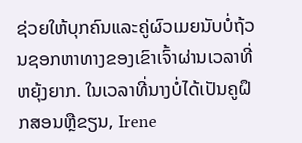ຊ່ວຍໃຫ້ບຸກຄົນແລະຄູ່ຜົວເມຍນັບບໍ່ຖ້ວນຊອກຫາທາງຂອງເຂົາເຈົ້າຜ່ານເວລາທີ່ຫຍຸ້ງຍາກ. ໃນເວລາທີ່ນາງບໍ່ໄດ້ເປັນຄູຝຶກສອນຫຼືຂຽນ, Irene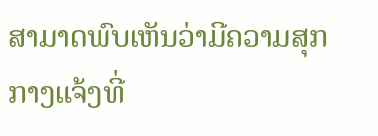ສາມາດພົບເຫັນວ່າມີຄວາມສຸກກາງແຈ້ງທີ່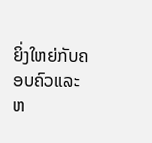ຍິ່ງໃຫຍ່ກັບຄອບຄົວແລະຫ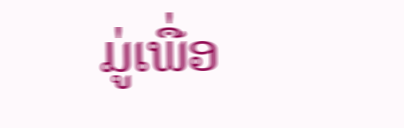ມູ່ເພື່ອ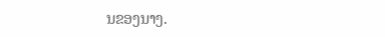ນຂອງນາງ.